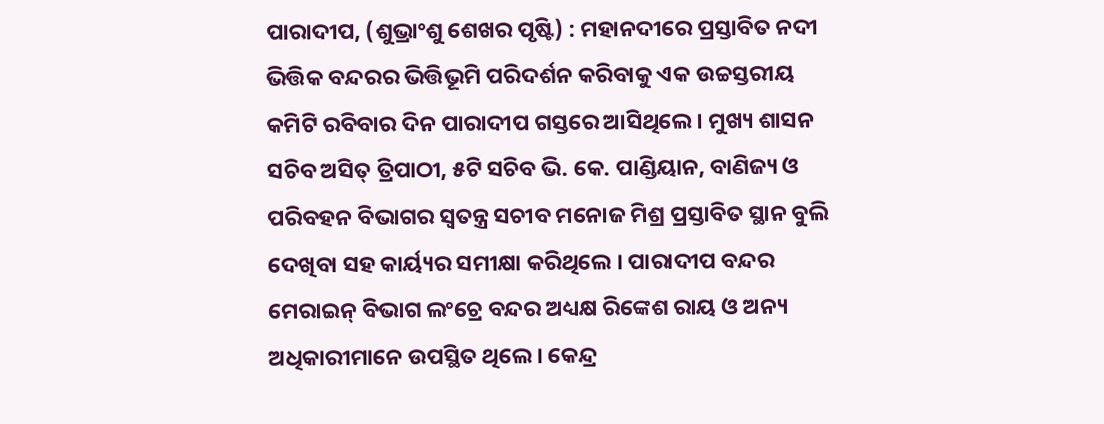ପାରାଦୀପ, (ଶୁଭ୍ରାଂଶୁ ଶେଖର ପୃଷ୍ଟି) : ମହାନଦୀରେ ପ୍ରସ୍ତାବିତ ନଦୀ ଭିତ୍ତିକ ବନ୍ଦରର ଭିତ୍ତିଭୂମି ପରିଦର୍ଶନ କରିବାକୁ ଏକ ଉଚ୍ଚସ୍ତରୀୟ କମିଟି ରବିବାର ଦିନ ପାରାଦୀପ ଗସ୍ତରେ ଆସିଥିଲେ । ମୁଖ୍ୟ ଶାସନ ସଚିବ ଅସିତ୍ ତ୍ରିପାଠୀ, ୫ଟି ସଚିବ ଭି. କେ. ପାଣ୍ଡିୟାନ, ବାଣିଜ୍ୟ ଓ ପରିବହନ ବିଭାଗର ସ୍ୱତନ୍ତ୍ର ସଚୀବ ମନୋଜ ମିଶ୍ର ପ୍ରସ୍ତାବିତ ସ୍ଥାନ ବୁଲି ଦେଖିବା ସହ କାର୍ୟ୍ୟର ସମୀକ୍ଷା କରିଥିଲେ । ପାରାଦୀପ ବନ୍ଦର ମେରାଇନ୍ ବିଭାଗ ଲଂଚ୍ରେ ବନ୍ଦର ଅଧ୍ୟକ୍ଷ ରିଙ୍କେଶ ରାୟ ଓ ଅନ୍ୟ ଅଧିକାରୀମାନେ ଉପସ୍ଥିତ ଥିଲେ । କେନ୍ଦ୍ର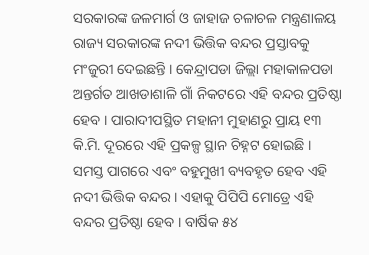ସରକାରଙ୍କ ଜଳମାର୍ଗ ଓ ଜାହାଜ ଚଳାଚଳ ମନ୍ତ୍ରଣାଳୟ ରାଜ୍ୟ ସରକାରଙ୍କ ନଦୀ ଭିତ୍ତିକ ବନ୍ଦର ପ୍ରସ୍ତାବକୁ ମଂଜୁରୀ ଦେଇଛନ୍ତି । କେନ୍ଦ୍ରାପଡା ଜିଲ୍ଲା ମହାକାଳପଡା ଅନ୍ତର୍ଗତ ଆଖଡାଶାଳି ଗାଁ ନିକଟରେ ଏହି ବନ୍ଦର ପ୍ରତିଷ୍ଠା ହେବ । ପାରାଦୀପସ୍ଥିତ ମହାନୀ ମୁହାଣରୁ ପ୍ରାୟ ୧୩ କି.ମି. ଦୂରରେ ଏହି ପ୍ରକଳ୍ପ ସ୍ଥାନ ଚିହ୍ନଟ ହୋଇଛି । ସମସ୍ତ ପାଗରେ ଏବଂ ବହୁମୁଖୀ ବ୍ୟବହୃତ ହେବ ଏହି ନଦୀ ଭିତ୍ତିକ ବନ୍ଦର । ଏହାକୁ ପିପିପି ମୋଡ୍ରେ ଏହି ବନ୍ଦର ପ୍ରତିଷ୍ଠା ହେବ । ବାର୍ଷିକ ୫୪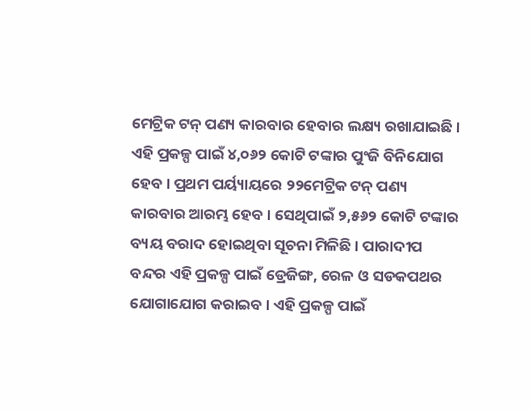ମେଟ୍ରିକ ଟନ୍ ପଣ୍ୟ କାରବାର ହେବାର ଲକ୍ଷ୍ୟ ରଖାଯାଇଛି । ଏହି ପ୍ରକଳ୍ପ ପାଇଁ ୪,୦୬୨ କୋଟି ଟଙ୍କାର ପୁଂଜି ବିନିଯୋଗ ହେବ । ପ୍ରଥମ ପର୍ୟ୍ୟାୟରେ ୨୨ମେଟ୍ରିକ ଟନ୍ ପଣ୍ୟ କାରବାର ଆରମ୍ଭ ହେବ । ସେଥିପାଇଁ ୨,୫୬୨ କୋଟି ଟଙ୍କାର ବ୍ୟୟ ବରାଦ ହୋଇଥିବା ସୂଚନା ମିଳିଛି । ପାରାଦୀପ ବନ୍ଦର ଏହି ପ୍ରକଳ୍ପ ପାଇଁ ଡ୍ରେଜିଙ୍ଗ, ରେଳ ଓ ସଡକପଥର ଯୋଗାଯୋଗ କରାଇବ । ଏହି ପ୍ରକଳ୍ପ ପାଇଁ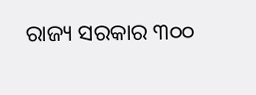ରାଜ୍ୟ ସରକାର ୩୦୦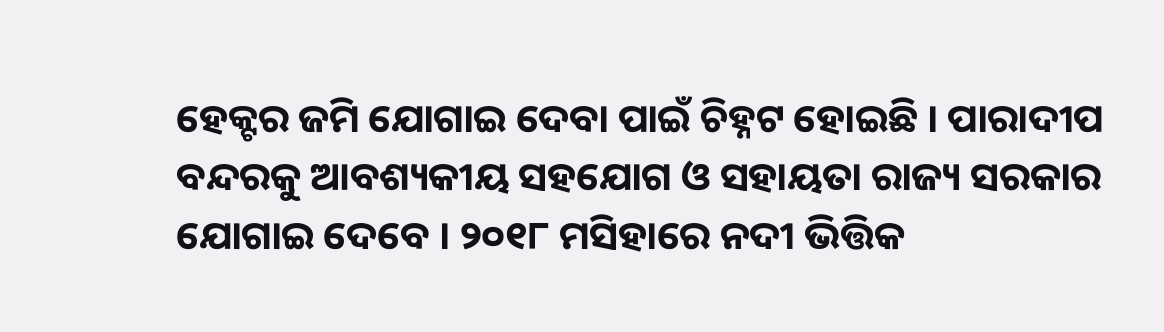ହେକ୍ଟର ଜମି ଯୋଗାଇ ଦେବା ପାଇଁ ଚିହ୍ନଟ ହୋଇଛି । ପାରାଦୀପ ବନ୍ଦରକୁ ଆବଶ୍ୟକୀୟ ସହଯୋଗ ଓ ସହାୟତା ରାଜ୍ୟ ସରକାର ଯୋଗାଇ ଦେବେ । ୨୦୧୮ ମସିହାରେ ନଦୀ ଭିତ୍ତିକ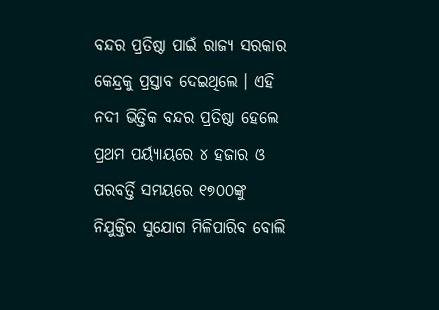ବନ୍ଦର ପ୍ରତିଷ୍ଠା ପାଇଁ ରାଜ୍ୟ ସରକାର କେନ୍ଦ୍ରକୁ ପ୍ରସ୍ତାବ ଦେଇଥିଲେ । ଏହି ନଦୀ ଭିତ୍ତିକ ବନ୍ଦର ପ୍ରତିଷ୍ଠା ହେଲେ ପ୍ରଥମ ପର୍ୟ୍ୟାୟରେ ୪ ହଜାର ଓ ପରବର୍ତ୍ତି ସମୟରେ ୧୭୦୦ଙ୍କୁ ନିଯୁକ୍ତିର ସୁଯୋଗ ମିଳିପାରିବ ବୋଲି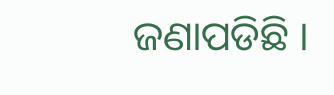ଜଣାପଡିଛି ।